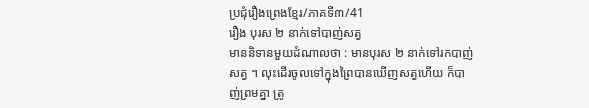ប្រជុំរឿងព្រេងខ្មែរ/ភាគទី៣/41
រឿង បុរស ២ នាក់ទៅបាញ់សត្វ
មាននិទានមួយដំណាលថា : មានបុរស ២ នាក់ទៅរកបាញ់សត្វ ។ លុះដើរចូលទៅក្នុងព្រៃបានឃើញសត្វហើយ ក៏បាញ់ព្រមគ្នា ត្រូ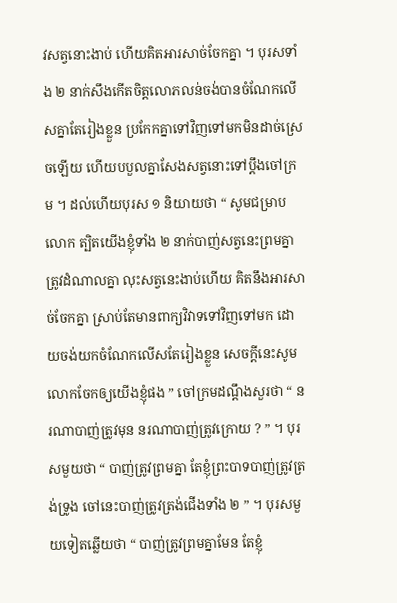វសត្វនោះងាប់ ហើយគិតអារសាច់ចែកគ្នា ។ បុរសទាំង ២ នាក់សឹងកើតចិត្តលោភលន់ចង់បានចំណែកលើសគ្នាតែរៀងខ្លួន ប្រកែកគ្នាទៅវិញទៅមកមិនដាច់ស្រេចឡើយ ហើយបបួលគ្នាសែងសត្វនោះទៅប្ដឹងចៅក្រម ។ ដល់ហើយបុរស ១ និយាយថា “ សូមជម្រាបលោក ត្បិតយើងខ្ញុំទាំង ២ នាក់បាញ់សត្វនេះព្រមគ្នា ត្រូវដំណាលគ្នា លុះសត្វនេះងាប់ហើយ គិតនឹងអារសាច់ចែកគ្នា ស្រាប់តែមានពាក្យវិវាទទៅវិញទៅមក ដោយចង់យកចំណែកលើសតែរៀងខ្លួន សេចក្ដីនេះសូមលោកចែកឲ្យយើងខ្ញុំផង ” ចៅក្រមដណ្ដឹងសួរថា “ នរណាបាញ់ត្រូវមុន នរណាបាញ់ត្រូវក្រោយ ? ” ។ បុរសមួយថា “ បាញ់ត្រូវព្រមគ្នា តែខ្ញុំព្រះបាទបាញ់ត្រូវត្រង់ទ្រូង ចៅនេះបាញ់ត្រូវត្រង់ជើងទាំង ២ ” ។ បុរសមួយទៀតឆ្លើយថា “ បាញ់ត្រូវព្រមគ្នាមែន តែខ្ញុំ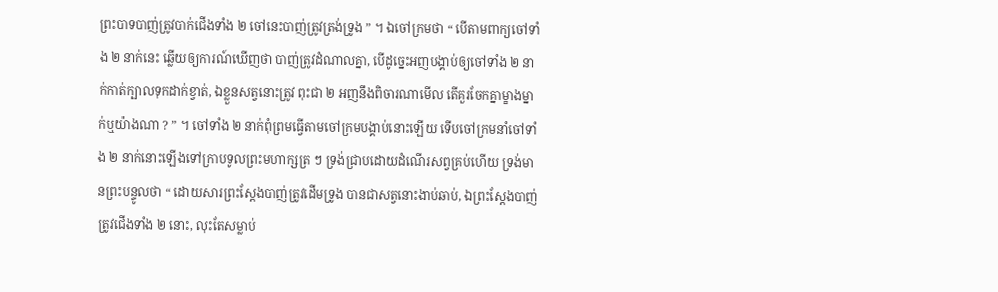ព្រះបាទបាញ់ត្រូវបាក់ជើងទាំង ២ ចៅនេះបាញ់ត្រូវត្រង់ទ្រូង ” ។ ឯចៅក្រមថា “ បើតាមពាក្យចៅទាំង ២ នាក់នេះ ឆ្លើយឲ្យការណ៍ឃើញថា បាញ់ត្រូវដំណាលគ្នា, បើដូច្នេះអញបង្គាប់ឲ្យចៅទាំង ២ នាក់កាត់ក្បាលទុកដាក់ខ្វាត់, ឯខ្លួនសត្វនោះត្រូវ ពុះជា ២ អញនឹងពិចារណាមើល តើគួរចែកគ្នាម្ខាងម្នាក់ឬយ៉ាងណា ? ” ។ ចៅទាំង ២ នាក់ពុំព្រមធ្វើតាមចៅក្រមបង្គាប់នោះឡើយ ទើបចៅក្រមនាំចៅទាំង ២ នាក់នោះឡើងទៅក្រាបទូលព្រះមហាក្សត្រ ៗ ទ្រង់ជ្រាបដោយដំណើរសព្វគ្រប់ហើយ ទ្រង់មានព្រះបន្ទូលថា “ ដោយសារព្រះស្ដែងបាញ់ត្រូវដើមទ្រូង បានជាសត្វនោះងាប់ឆាប់, ឯព្រះស្ដែងបាញ់ត្រូវជើងទាំង ២ នោះ, លុះតែសម្លាប់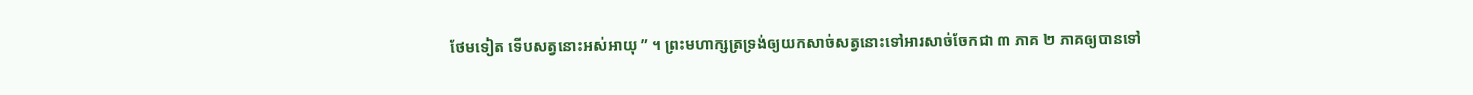ថែមទៀត ទើបសត្វនោះអស់អាយុ ” ។ ព្រះមហាក្សត្រទ្រង់ឲ្យយកសាច់សត្វនោះទៅអារសាច់ចែកជា ៣ ភាគ ២ ភាគឲ្យបានទៅ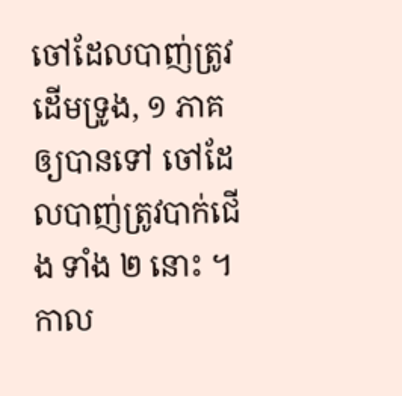ចៅដែលបាញ់ត្រូវដើមទ្រូង, ១ ភាគឲ្យបានទៅ ចៅដែលបាញ់ត្រូវបាក់ជើង ទាំង ២ នោះ ។
កាល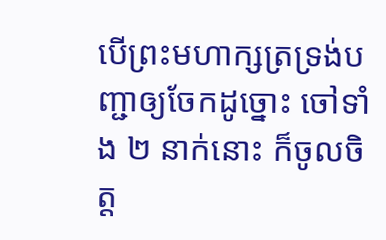បើព្រះមហាក្សត្រទ្រង់បញ្ជាឲ្យចែកដូច្នោះ ចៅទាំង ២ នាក់នោះ ក៏ចូលចិត្ត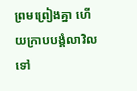ព្រមព្រៀងគ្នា ហើយក្រាបបង្គំលាវិលទៅ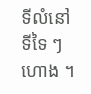ទីលំនៅទីទៃ ៗ ហោង ។